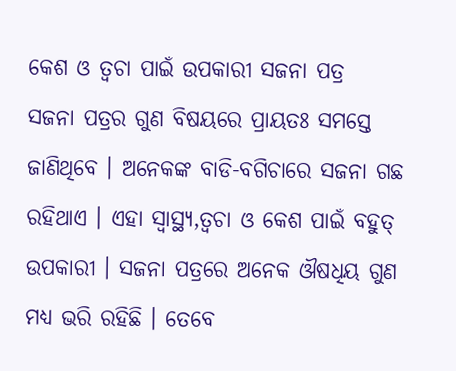କେଶ ଓ ତ୍ୱଚା ପାଇଁ ଉପକାରୀ ସଜନା ପତ୍ର
ସଜନା ପତ୍ରର ଗୁଣ ବିଷୟରେ ପ୍ରାୟତଃ ସମସ୍ତେ ଜାଣିଥିବେ । ଅନେକଙ୍କ ବାଡି-ବଗିଚାରେ ସଜନା ଗଛ ରହିଥାଏ । ଏହା ସ୍ୱାସ୍ଥ୍ୟ,ତ୍ୱଚା ଓ କେଶ ପାଇଁ ବହୁତ୍ ଉପକାରୀ । ସଜନା ପତ୍ରରେ ଅନେକ ଔଷଧିୟ ଗୁଣ ମଧ୍ୟ ଭରି ରହିଛି । ତେବେ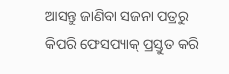ଆସନ୍ତୁ ଜାଣିବା ସଜନା ପତ୍ରରୁ କିପରି ଫେସପ୍ୟାକ୍ ପ୍ରସ୍ତୁତ କରି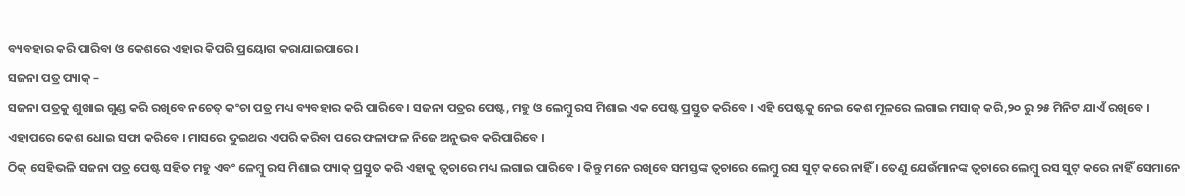ବ୍ୟବହାର କରି ପାରିବା ଓ କେଶରେ ଏହାର କିପରି ପ୍ରୟୋଗ କରାଯାଇପାରେ ।
ସଜନା ପତ୍ର ପ୍ୟାକ୍ –
ସଜନା ପତ୍ରକୁ ଶୁଖାଇ ଗୁଣ୍ଡ କରି ରଖିବେ ନଚେତ୍ କଂଚା ପତ୍ର ମଧ୍ୟ ବ୍ୟବହାର କରି ପାରିବେ । ସଜନା ପତ୍ରର ପେଷ୍ଟ, ମହୁ ଓ ଲେମ୍ବୁ ରସ ମିଶାଇ ଏକ ପେଷ୍ଟ ପ୍ରସ୍ତୁତ କରିବେ । ଏହି ପେଷ୍ଟକୁ ନେଇ କେଶ ମୂଳରେ ଲଗାଇ ମସାଜ୍ କରି,୨୦ ରୁ ୨୫ ମିନିଟ ଯାଏଁ ରଖିବେ । ଏହାପରେ କେଶ ଧୋଇ ସଫା କରିବେ । ମାସରେ ଦୁଇଥର ଏପରି କରିବା ପରେ ଫଳାଫଳ ନିଜେ ଅନୁଭବ କରିପାରିବେ ।
ଠିକ୍ ସେହିଭଳି ସଜନା ପତ୍ର ପେଷ୍ଟ ସହିତ ମହୁ ଏବଂ ଳେମ୍ବୁ ରସ ମିଶାଇ ପ୍ୟାକ୍ ପ୍ରସ୍ତୁତ କରି ଏହାକୁ ତ୍ୱଚାରେ ମଧ୍ୟ ଲଗାଇ ପାରିବେ । କିନ୍ତୁ ମନେ ରଖିବେ ସମସ୍ତଙ୍କ ତ୍ୱଚାରେ ଲେମ୍ବୁ ରସ ସୁଟ୍ କରେ ନାହିଁ । ତେଣୁ ଯେଉଁମାନଙ୍କ ତ୍ୱଚାରେ ଲେମ୍ବୁ ରସ ସୁଟ୍ କରେ ନାହିଁ ସେମାନେ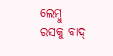ଲେମ୍ବୁ ରସକୁ ବାଦ୍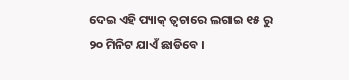ଦେଇ ଏହି ପ୍ୟାକ୍ ତ୍ୱଚାରେ ଲଗାଇ ୧୫ ରୁ ୨୦ ମିନିଟ ଯାଏଁ ଛାଡିବେ ।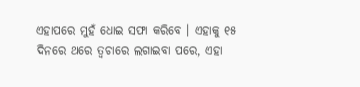ଏହାପରେ ମୁହଁ ଧୋଇ ସଫା କରିବେ । ଏହାକୁ ୧୫ ଦିନରେ ଥରେ ତ୍ୱଚାରେ ଲଗାଇବା ପରେ, ଏହା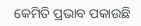କେମିତି ପ୍ରଭାବ ପକାଉଛି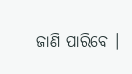ଜାଣି ପାରିବେ ।